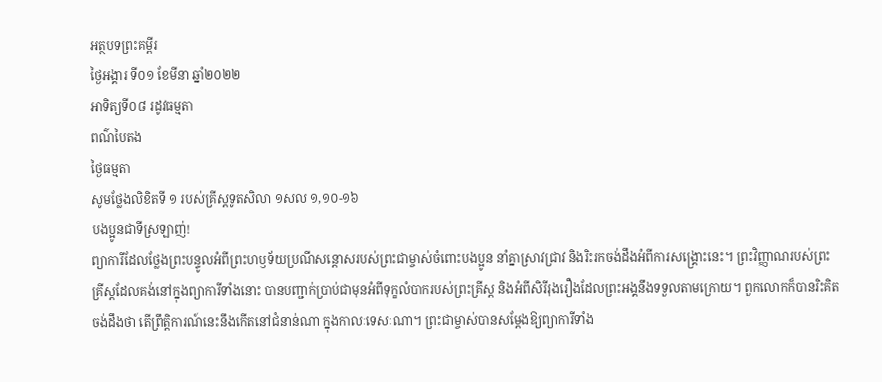អត្ថបទព្រះគម្ពីរ
ថ្ងៃអង្គារ ទី០១ ខែមីនា ឆ្នាំ២០២២
អាទិត្យទី០៨ រដូវធម្មតា
ពណ៌បៃតង
ថ្ងៃធម្មតា
សូមថ្លែងលិខិតទី ១ របស់គ្រីស្តទូតសិលា ១សល ១,១០-១៦
បងប្អូនជាទីស្រឡាញ់!
ព្យាការីដែលថ្លែងព្រះបន្ទូលអំពីព្រះហឫទ័យប្រណីសន្តោសរបស់ព្រះជាម្ចាស់ចំពោះបងប្អូន នាំគ្នាស្រាវជ្រាវ និងរិះរកចង់ដឹងអំពីការសង្គ្រោះនេះ។ ព្រះវិញ្ញាណរបស់ព្រះគ្រីស្តដែលគង់នៅក្នុងព្យាការីទាំងនោះ បានបញ្ជាក់ប្រាប់ជាមុនអំពីទុក្ខលំបាករបស់ព្រះគ្រីស្ត និងអំពីសិរីរុងរឿងដែលព្រះអង្គនឹងទទួលតាមក្រោយ។ ពួកលោកក៏បានរិះគិតចង់ដឹងថា តើព្រឹត្តិការណ៍នេះនឹងកើតនៅជំនាន់ណា ក្នុងកាលៈទេសៈណា។ ព្រះជាម្ចាស់បានសម្តែងឱ្យព្យាការីទាំង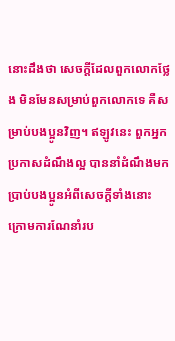នោះដឹងថា សេចក្តីដែលពួកលោកថ្លែង មិនមែនសម្រាប់ពួកលោកទេ គឺសម្រាប់បងប្អូនវិញ។ ឥឡូវនេះ ពួកអ្នកប្រកាសដំណឹងល្អ បាននាំដំណឹងមកប្រាប់បងប្អូនអំពីសេចក្តីទាំងនោះ ក្រោមការណែនាំរប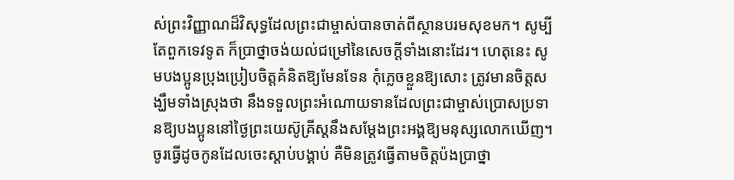ស់ព្រះវិញ្ញាណដ៏វិសុទ្ធដែលព្រះជាម្ចាស់បានចាត់ពីស្ថានបរមសុខមក។ សូម្បីតែពួកទេវទូត ក៏ប្រាថ្នាចង់យល់ជម្រៅនៃសេចក្តីទាំងនោះដែរ។ ហេតុនេះ សូមបងប្អូនប្រុងប្រៀបចិត្តគំនិតឱ្យមែនទែន កុំភ្លេចខ្លួនឱ្យសោះ ត្រូវមានចិត្តសង្ឃឹមទាំងស្រុងថា នឹងទទួលព្រះអំណោយទានដែលព្រះជាម្ចាស់ប្រោសប្រទានឱ្យបងប្អូននៅថ្ងៃព្រះយេស៊ូគ្រីស្តនឹងសម្តែងព្រះអង្គឱ្យមនុស្សលោកឃើញ។ ចូរធ្វើដូចកូនដែលចេះស្តាប់បង្គាប់ គឺមិនត្រូវធ្វើតាមចិត្តប៉ងប្រាថ្នា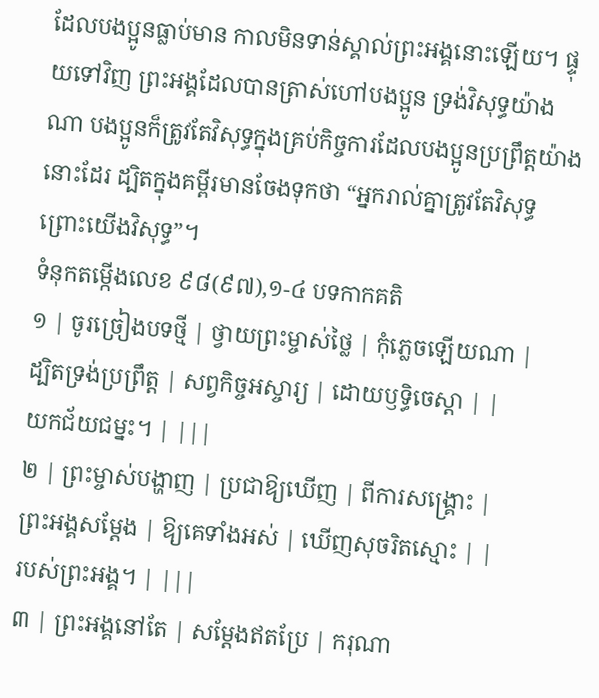ដែលបងប្អូនធ្លាប់មាន កាលមិនទាន់ស្គាល់ព្រះអង្គនោះឡើយ។ ផ្ទុយទៅវិញ ព្រះអង្គដែលបានត្រាស់ហៅបងប្អូន ទ្រង់វិសុទ្ធយ៉ាងណា បងប្អូនក៏ត្រូវតែវិសុទ្ធក្នុងគ្រប់កិច្ចការដែលបងប្អូនប្រព្រឹត្តយ៉ាងនោះដែរ ដ្បិតក្នុងគម្ពីរមានចែងទុកថា “អ្នករាល់គ្នាត្រូវតែវិសុទ្ធ ព្រោះយើងវិសុទ្ធ”។
ទំនុកតម្កើងលេខ ៩៨(៩៧),១-៤ បទកាកគតិ
១ | ចូរច្រៀងបទថ្មី | ថ្វាយព្រះម្ចាស់ថ្លៃ | កុំភ្លេចឡើយណា |
ដ្បិតទ្រង់ប្រព្រឹត្ត | សព្វកិច្ចអស្ចារ្យ | ដោយឫទ្ធិចេស្តា | |
យកជ័យជម្នះ។ | |||
២ | ព្រះម្ចាស់បង្ហាញ | ប្រជាឱ្យឃើញ | ពីការសង្គ្រោះ |
ព្រះអង្គសម្តែង | ឱ្យគេទាំងអស់ | ឃើញសុចរិតស្មោះ | |
របស់ព្រះអង្គ។ | |||
៣ | ព្រះអង្គនៅតែ | សម្តែងឥតប្រែ | ករុណា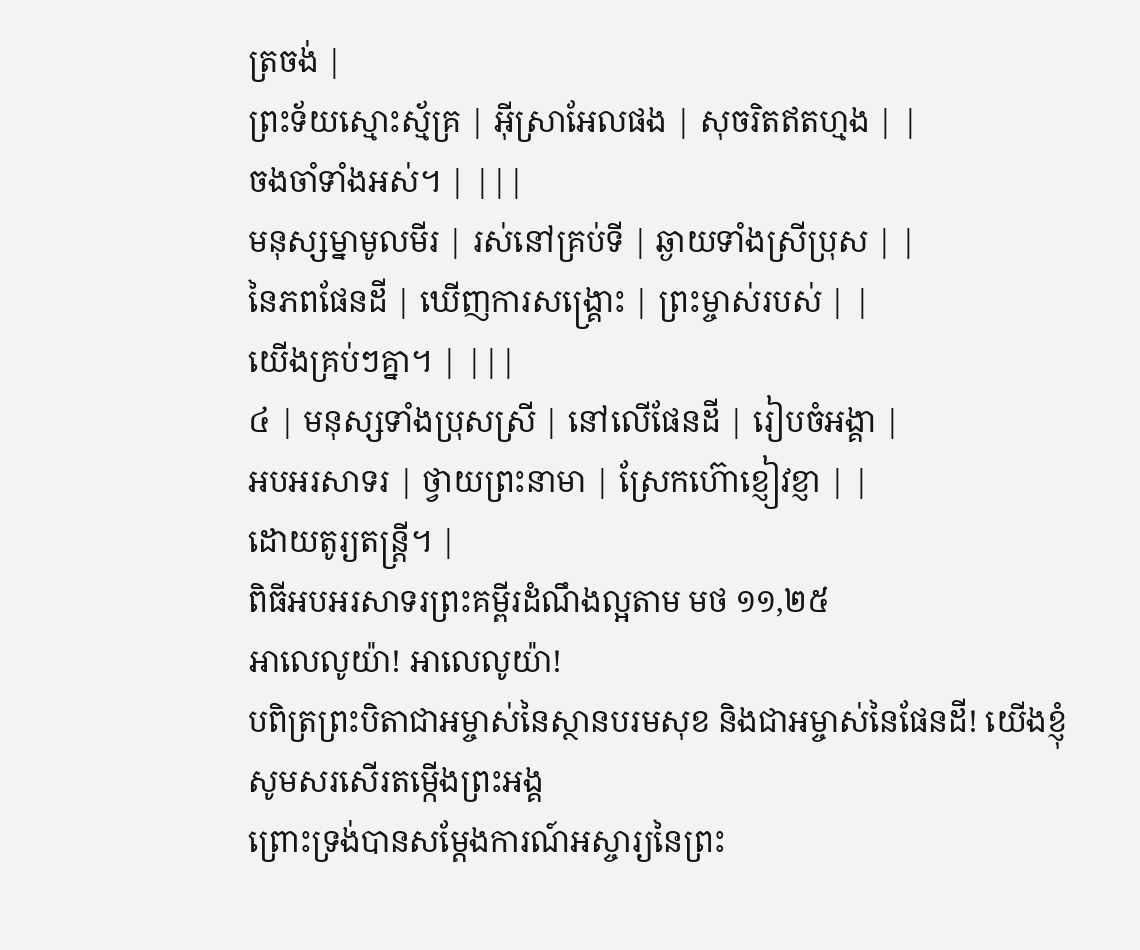ត្រចង់ |
ព្រះទ័យស្មោះស្ម័គ្រ | អ៊ីស្រាអែលផង | សុចរិតឥតហ្មង | |
ចងចាំទាំងអស់។ | |||
មនុស្សម្នាមូលមីរ | រស់នៅគ្រប់ទី | ឆ្ងាយទាំងស្រីប្រុស | |
នៃភពផែនដី | ឃើញការសង្គ្រោះ | ព្រះម្ចាស់របស់ | |
យើងគ្រប់ៗគ្នា។ | |||
៤ | មនុស្សទាំងប្រុសស្រី | នៅលើផែនដី | រៀបចំអង្គា |
អបអរសាទរ | ថ្វាយព្រះនាមា | ស្រែកហ៊ោខ្ញៀវខ្ញា | |
ដោយតូរ្យតន្ត្រី។ |
ពិធីអបអរសាទរព្រះគម្ពីរដំណឹងល្អតាម មថ ១១,២៥
អាលេលូយ៉ា! អាលេលូយ៉ា!
បពិត្រព្រះបិតាជាអម្ចាស់នៃស្ថានបរមសុខ និងជាអម្ចាស់នៃផែនដី! យើងខ្ញុំសូមសរសើរតម្កើងព្រះអង្គ
ព្រោះទ្រង់បានសម្តែងការណ៍អស្ចារ្យនៃព្រះ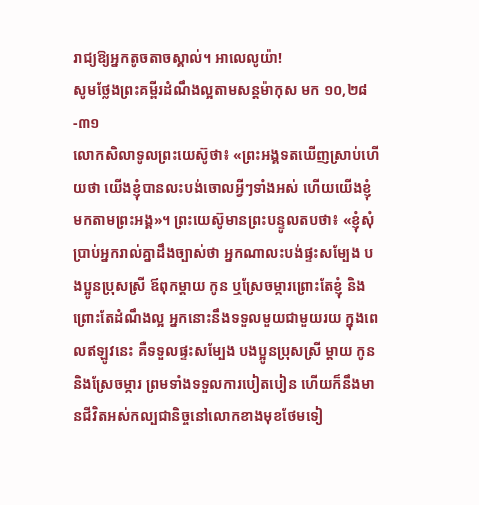រាជ្យឱ្យអ្នកតូចតាចស្គាល់។ អាលេលូយ៉ា!
សូមថ្លែងព្រះគម្ពីរដំណឹងល្អតាមសន្តម៉ាកុស មក ១០,២៨-៣១
លោកសិលាទូលព្រះយេស៊ូថា៖ «ព្រះអង្គទតឃើញស្រាប់ហើយថា យើងខ្ញុំបានលះបង់ចោលអ្វីៗទាំងអស់ ហើយយើងខ្ញុំមកតាមព្រះអង្គ»។ ព្រះយេស៊ូមានព្រះបន្ទូលតបថា៖ «ខ្ញុំសុំប្រាប់អ្នករាល់គ្នាដឹងច្បាស់ថា អ្នកណាលះបង់ផ្ទះសម្បែង បងប្អូនប្រុសស្រី ឪពុកម្តាយ កូន ឬស្រែចម្ការព្រោះតែខ្ញុំ និងព្រោះតែដំណឹងល្អ អ្នកនោះនឹងទទួលមួយជាមួយរយ ក្នុងពេលឥឡូវនេះ គឺទទួលផ្ទះសម្បែង បងប្អូនប្រុសស្រី ម្តាយ កូន និងស្រែចម្ការ ព្រមទាំងទទួលការបៀតបៀន ហើយក៏នឹងមានជីវិតអស់កល្បជានិច្ចនៅលោកខាងមុខថែមទៀ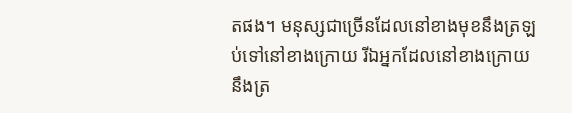តផង។ មនុស្សជាច្រើនដែលនៅខាងមុខនឹងត្រឡប់ទៅនៅខាងក្រោយ រីឯអ្នកដែលនៅខាងក្រោយនឹងត្រ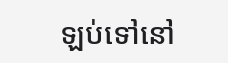ឡប់ទៅនៅ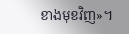ខាងមុខវិញ»។